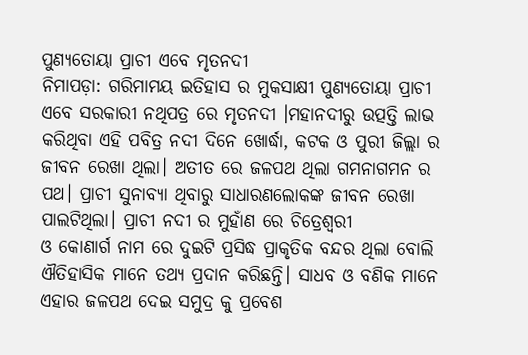ପୁଣ୍ୟତୋୟା ପ୍ରାଚୀ ଏବେ ମୃତନଦୀ
ନିମାପଡ଼ା: ଗରିମାମୟ ଇତିହାସ ର ମୁକସାକ୍ଷୀ ପୁଣ୍ୟତୋୟା ପ୍ରାଚୀ ଏବେ ସରକାରୀ ନଥିପତ୍ର ରେ ମୃତନଦୀ ।ମହାନଦୀରୁ ଉତ୍ପତ୍ତି ଲାଭ କରିଥିବା ଏହି ପବିତ୍ର ନଦୀ ଦିନେ ଖୋର୍ଦ୍ଧା, କଟକ ଓ ପୁରୀ ଜିଲ୍ଲା ର ଜୀବନ ରେଖା ଥିଲା। ଅତୀତ ରେ ଜଳପଥ ଥିଲା ଗମନାଗମନ ର ପଥ। ପ୍ରାଚୀ ସୁନାବ୍ୟା ଥିବାରୁ ସାଧାରଣଲୋକଙ୍କ ଜୀବନ ରେଖା ପାଲଟିଥିଲା। ପ୍ରାଚୀ ନଦୀ ର ମୁହାଁଣ ରେ ଚିତ୍ରେଶ୍ୱରୀ
ଓ କୋଣାର୍ଗ ନାମ ରେ ଦୁଇଟି ପ୍ରସିଦ୍ଧ ପ୍ରାକୃତିକ ବନ୍ଦର ଥିଲା ବୋଲି ଐତିହାସିକ ମାନେ ତଥ୍ୟ ପ୍ରଦାନ କରିଛନ୍ତି। ସାଧବ ଓ ବଣିକ ମାନେ ଏହାର ଜଳପଥ ଦେଇ ସମୁଦ୍ର କୁ ପ୍ରବେଶ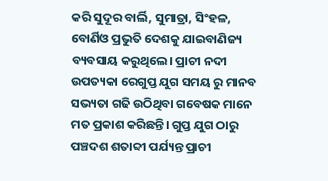କରି ସୁଦୂର ବାର୍ଲି, ସୁମାତ୍ରା, ସିଂହଳ, ବୋର୍ଣିଓ ପ୍ରଭୁତି ଦେଶକୁ ଯାଇବାଣିଜ୍ୟ ବ୍ୟବସାୟ କରୁଥିଲେ। ପ୍ରାଚୀ ନଦୀ ଉପତ୍ୟକା ରେଗୁପ୍ତ ଯୁଗ ସମୟ ରୁ ମାନବ ସଭ୍ୟତା ଗଢି ଉଠିଥିବା ଗବେଷକ ମାନେ ମତ ପ୍ରକାଶ କରିଛନ୍ତି। ଗୁପ୍ତ ଯୁଗ ଠାରୁ ପଞ୍ଚଦଶ ଶତାବ୍ଦୀ ପର୍ଯ୍ୟନ୍ତ ପ୍ରାଚୀ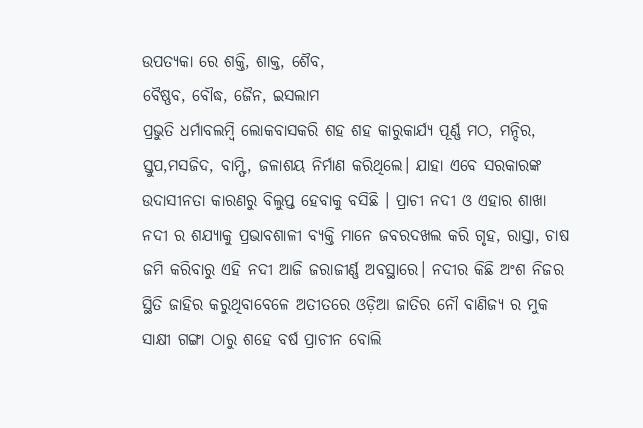ଉପତ୍ୟକା ରେ ଶକ୍ତି, ଶାକ୍ତ, ଶୈବ,
ବୈଷ୍ଣବ, ବୌଦ୍ଧ, ଜୈନ, ଇସଲାମ
ପ୍ରଭୁତି ଧର୍ମାବଲମ୍ବି ଲୋକବାସକରି ଶହ ଶହ କାରୁକାର୍ଯ୍ୟ ପୂର୍ଣ୍ଣ ମଠ, ମନ୍ଦିର, ସ୍ତୁପ,ମସଜିଦ, ବାମ୍ଫି, ଜଳାଶୟ ନିର୍ମାଣ କରିଥିଲେ। ଯାହା ଏବେ ସରକାରଙ୍କ ଉଦାସୀନତା କାରଣରୁ ବିଲୁପ୍ତ ହେବାକୁ ବସିଛି । ପ୍ରାଚୀ ନଦୀ ଓ ଏହାର ଶାଖା ନଦୀ ର ଶଯ୍ୟାକୁ ପ୍ରଭାବଶାଳୀ ବ୍ୟକ୍ତି ମାନେ ଜବରଦଖଲ କରି ଗୃହ, ରାସ୍ତା, ଚାଷ ଜମି କରିବାରୁ ଏହି ନଦୀ ଆଜି ଜରାଜୀର୍ଣ୍ଣ ଅବସ୍ଥାରେ। ନଦୀର କିଛି ଅଂଶ ନିଜର ସ୍ଥିତି ଜାହିର କରୁଥିବାବେଳେ ଅତୀତରେ ଓଡ଼ିଆ ଜାତିର ନୌ ବାଣିଜ୍ୟ ର ମୁକ ସାକ୍ଷୀ ଗଙ୍ଗା ଠାରୁ ଶହେ ବର୍ଷ ପ୍ରାଚୀନ ବୋଲି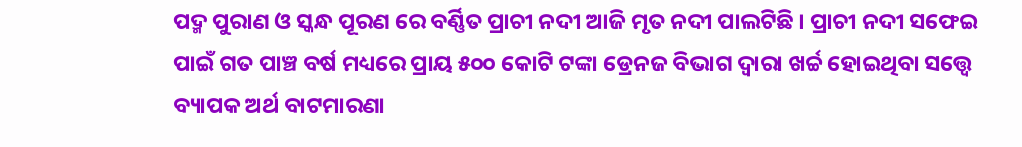ପଦ୍ମ ପୁରାଣ ଓ ସ୍କନ୍ଧ ପୂରଣ ରେ ବର୍ଣ୍ଣିତ ପ୍ରାଚୀ ନଦୀ ଆଜି ମୃତ ନଦୀ ପାଲଟିଛି । ପ୍ରାଚୀ ନଦୀ ସଫେଇ ପାଇଁ ଗତ ପାଞ୍ଚ ବର୍ଷ ମଧ୍ୟରେ ପ୍ରାୟ ୫୦୦ କୋଟି ଟଙ୍କା ଡ୍ରେନଜ ବିଭାଗ ଦ୍ଵାରା ଖର୍ଚ୍ଚ ହୋଇଥିବା ସତ୍ତ୍ୱେ ବ୍ୟାପକ ଅର୍ଥ ବାଟମାରଣା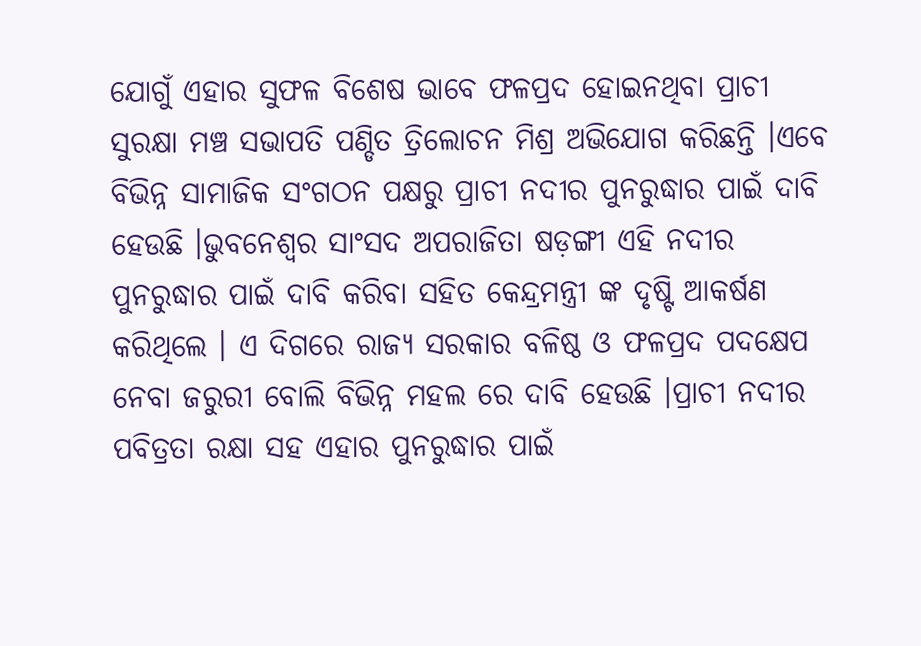ଯୋଗୁଁ ଏହାର ସୁଫଳ ବିଶେଷ ଭାବେ ଫଳପ୍ରଦ ହୋଇନଥିବା ପ୍ରାଚୀ ସୁରକ୍ଷା ମଞ୍ଚ ସଭାପତି ପଣ୍ଡିତ ତ୍ରିଲୋଚନ ମିଶ୍ର ଅଭିଯୋଗ କରିଛନ୍ତି ।ଏବେ ବିଭିନ୍ନ ସାମାଜିକ ସଂଗଠନ ପକ୍ଷରୁ ପ୍ରାଚୀ ନଦୀର ପୁନରୁଦ୍ଧାର ପାଇଁ ଦାବି ହେଉଛି ।ଭୁବନେଶ୍ୱର ସାଂସଦ ଅପରାଜିତା ଷଡ଼ଙ୍ଗୀ ଏହି ନଦୀର ପୁନରୁଦ୍ଧାର ପାଇଁ ଦାବି କରିବା ସହିତ କେନ୍ଦ୍ରମନ୍ତ୍ରୀ ଙ୍କ ଦୃଷ୍ଟି ଆକର୍ଷଣ କରିଥିଲେ । ଏ ଦିଗରେ ରାଜ୍ୟ ସରକାର ବଳିଷ୍ଠ ଓ ଫଳପ୍ରଦ ପଦକ୍ଷେପ ନେବା ଜରୁରୀ ବୋଲି ବିଭିନ୍ନ ମହଲ ରେ ଦାବି ହେଉଛି ।ପ୍ରାଚୀ ନଦୀର ପବିତ୍ରତା ରକ୍ଷା ସହ ଏହାର ପୁନରୁଦ୍ଧାର ପାଇଁ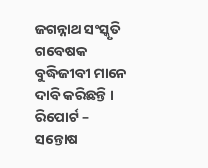ଜଗନ୍ନାଥ ସଂସ୍କୃତି ଗବେଷକ ବୁଦ୍ଧିଜୀବୀ ମାନେ ଦାବି କରିଛନ୍ତି ।
ରିପୋର୍ଟ – ସନ୍ତୋଷ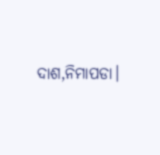ଦାଶ,ନିମାପଡା।